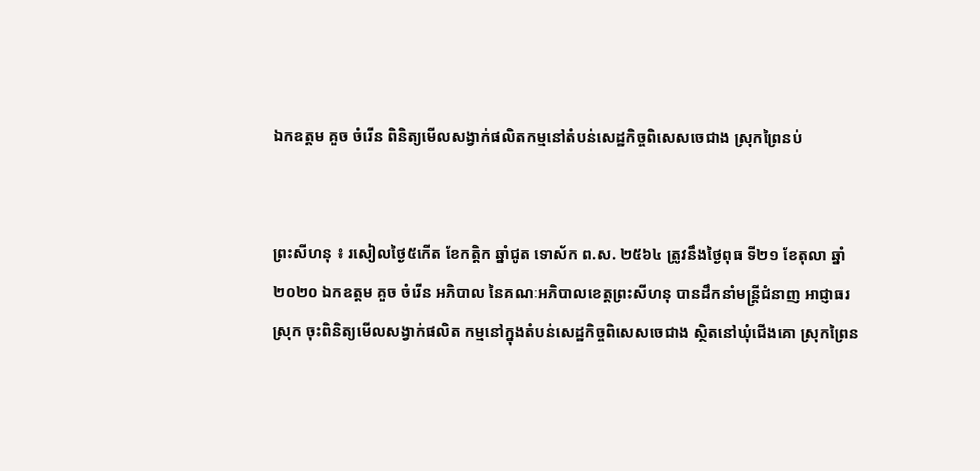ឯកឧត្តម គួច ចំរើន ពិនិត្យមើលសង្វាក់ផលិតកម្មនៅតំបន់សេដ្ឋកិច្ចពិសេសចេជាង ស្រុកព្រៃនប់


ព្រះសីហនុ ៖ រសៀលថ្ងៃ៥កើត ខែកត្តិក ឆ្នាំជូត ទោស័ក ព.ស. ២៥៦៤ ត្រូវនឹងថ្ងៃពុធ ទី២១ ខែតុលា ឆ្នាំ២០២០ ឯកឧត្តម គួច ចំរើន អភិបាល នៃគណៈអភិបាលខេត្តព្រះសីហនុ បានដឹកនាំមន្ត្រីជំនាញ អាជ្ញាធរស្រុក ចុះពិនិត្យមើលសង្វាក់ផលិត កម្មនៅក្នុងតំបន់សេដ្ឋកិច្ចពិសេសចេជាង ស្ថិតនៅឃុំជើងគោ ស្រុកព្រៃន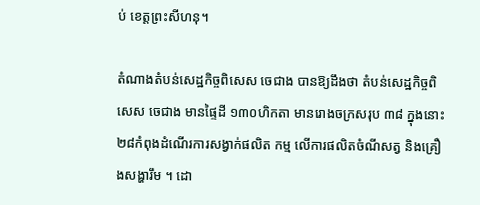ប់ ខេត្តព្រះសីហនុ។

តំណាងតំបន់សេដ្ឋកិច្ចពិសេស ចេជាង បានឱ្យដឹងថា តំបន់សេដ្ឋកិច្ចពិសេស ចេជាង មានផ្ទៃដី ១៣០ហិកតា មានរោងចក្រសរុប ៣៨ ក្នុងនោះ ២៨កំពុងដំណើរការសង្វាក់ផលិត កម្ម លើការផលិតចំណីសត្វ និងគ្រឿងសង្ហារឹម ។ ដោ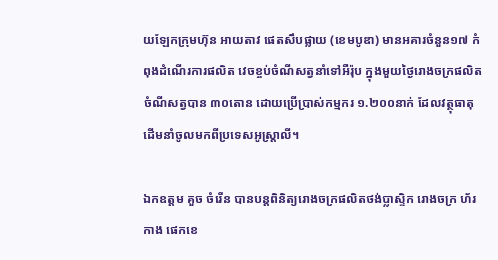យឡែកក្រុមហ៊ុន អាយតាវ ផេតសឹបផ្លាយ (ខេមបូឌា) មានអគារចំនួន១៧ កំពុងដំណើរការផលិត វេចខ្ចប់ចំណីសត្វនាំទៅអឺរ៉ុប ក្នុងមួយថ្ងៃរោងចក្រផលិតចំណីសត្វបាន ៣០តោន ដោយប្រើប្រាស់កម្មករ ១.២០០នាក់ ដែលវត្ថុធាតុដើមនាំចូលមកពីប្រទេសអូស្ត្រាលី។

ឯកឧត្តម គួច ចំរើន បានបន្តពិនិត្យរោងចក្រផលិតថង់ប្លាស្ទិក រោងចក្រ ហ័រកាង ផេកខេ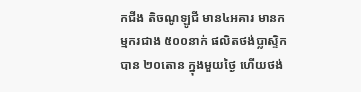កជីង តិចណូឡូជី មាន៤អគារ មានកម្មករជាង ៥០០នាក់ ផលិតថង់ប្លាស្ទិកបាន ២០តោន ក្នុងមួយថ្ងៃ ហើយថង់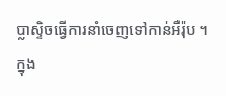ប្លាស្ទិចធ្វើការនាំចេញទៅកាន់អឺរ៉ុប ។  ក្នុង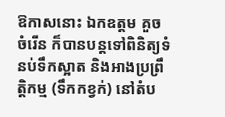ឱកាសនោះ ឯកឧត្តម គួច ចំរើន ក៏បានបន្តទៅពិនិត្យទំនប់ទឹកស្អាត និងអាងប្រព្រឹត្តិកម្ម (ទឹកកខ្វក់) នៅតំប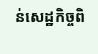ន់សេដ្ឋកិច្ចពិ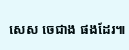សេស ចេជាង ផងដែរ៕